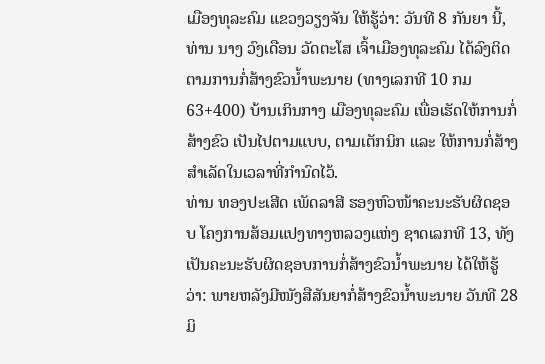ເມືອງທຸລະຄົມ ແຂວງວຽງຈັນ ໃຫ້ຮູ້ວ່າ: ວັນທີ 8 ກັນຍາ ນີ້, ທ່ານ ນາງ ວົງເດືອນ ວັດຕະໂສ ເຈົ້າເມືອງທຸລະຄົມ ໄດ້ລົງຕິດຕາມການກໍ່ສ້າງຂົວນໍ້າພະນາຍ (ທາງເລກທີ 10 ກມ 63+400) ບ້ານເກິນກາງ ເມືອງທຸລະຄົມ ເພື່ອເຮັດໃຫ້ການກໍ່ສ້າງຂົວ ເປັນໄປຕາມແບບ, ຕາມເຕັກນິກ ແລະ ໃຫ້ການກໍ່ສ້າງສໍາເລັດໃນເວລາທີ່ກໍານົດໄວ້.
ທ່ານ ທອງປະເສີດ ເພັດລາສີ ຮອງຫົວໜ້າຄະນະຮັບຜິດຊອບ ໂຄງການສ້ອມແປງທາງຫລວງແຫ່ງ ຊາດເລກທີ 13, ທັງເປັນຄະນະຮັບຜິດຊອບການກໍ່ສ້າງຂົວນໍ້າພະນາຍ ໄດ້ໃຫ້ຮູ້ວ່າ: ພາຍຫລັງມີໜັງສືສັນຍາກໍ່ສ້າງຂົວນໍ້າພະນາຍ ວັນທີ 28 ມິ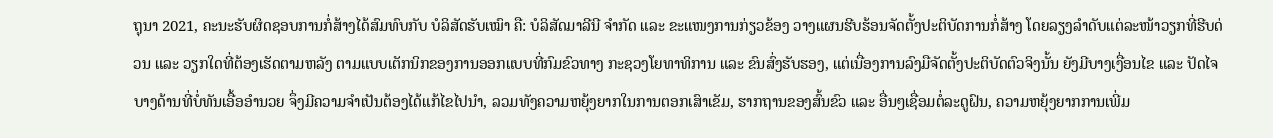ຖຸນາ 2021, ຄະນະຮັບຜິດຊອບການກໍ່ສ້າງໄດ້ສົມທົບກັບ ບໍລິສັດຮັບເໝົາ ຄື: ບໍລິສັດມາລີນີ ຈໍາກັດ ແລະ ຂະແໜງການກ່ຽວຂ້ອງ ວາງແຜນຮີບຮ້ອນຈັດຕັ້ງປະຕິບັດການກໍ່ສ້າງ ໂດຍລຽງລໍາດັບແຕ່ລະໜ້າວຽກທີ່ຮີບດ່ວນ ແລະ ວຽກໃດທີ່ຕ້ອງເຮັດຕາມຫລັງ ຕາມແບບເຕັກນິກຂອງການອອກແບບທີ່ກົມຂົວທາງ ກະຊວງໂຍທາທິການ ແລະ ຂົນສົ່ງຮັບຮອງ, ແຕ່ເນື່ອງການລົງມືຈັດຕັ້ງປະຕິບັດຕົວຈິງນັ້ນ ຍັງມີບາງເງື່ອນໄຂ ແລະ ປັດໄຈບາງດ້ານທີ່ບໍ່ທັນເອື້ອອໍານວຍ ຈຶ່ງມີຄວາມຈໍາເປັນຕ້ອງໄດ້ແກ້ໄຂໄປນໍາ, ລວມທັງຄວາມຫຍຸ້ງຍາກໃນການຕອກເສົາເຂັມ, ຮາກຖານຂອງສົ້ນຂົວ ແລະ ອື່ນໆເຊື່ອມຕໍ່ລະດູຝົນ, ຄວາມຫຍຸ້ງຍາກການເພີ່ມ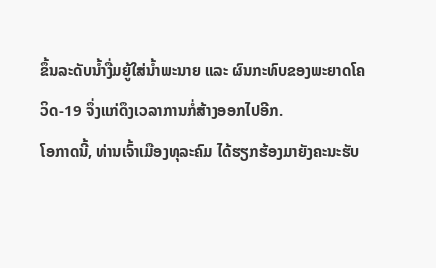ຂຶ້ນລະດັບນໍ້າງື່ມຍູ້ໃສ່ນໍ້າພະນາຍ ແລະ ຜົນກະທົບຂອງພະຍາດໂຄວິດ-19 ຈຶ່ງແກ່ດຶງເວລາການກໍ່ສ້າງອອກໄປອີກ.
ໂອກາດນີ້, ທ່ານເຈົ້າເມືອງທຸລະຄົມ ໄດ້ຮຽກຮ້ອງມາຍັງຄະນະຮັບ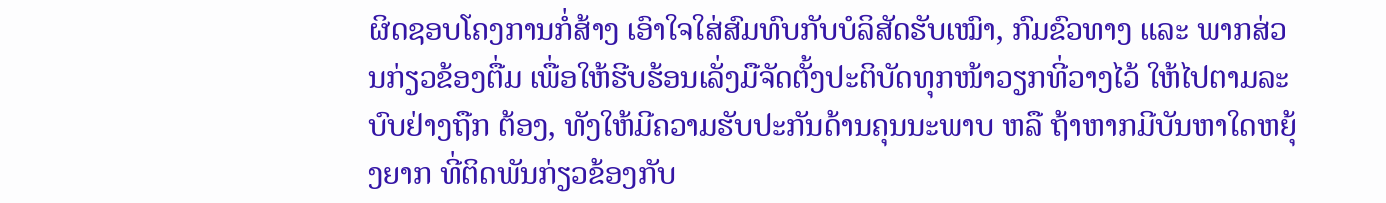ຜິດຊອບໂຄງການກໍ່ສ້າງ ເອົາໃຈໃສ່ສົມທົບກັບບໍລິສັດຮັບເໝົາ, ກົມຂົວທາງ ແລະ ພາກສ່ວນກ່ຽວຂ້ອງຕື່ມ ເພື່ອໃຫ້ຮີບຮ້ອນເລັ່ງມືຈັດຕັ້ງປະຕິບັດທຸກໜ້າວຽກທີ່ວາງໄວ້ ໃຫ້ໄປຕາມລະບົບຢ່າງຖືກ ຕ້ອງ, ທັງໃຫ້ມີຄວາມຮັບປະກັນດ້ານຄຸນນະພາບ ຫລື ຖ້າຫາກມີບັນຫາໃດຫຍຸ້ງຍາກ ທີ່ຕິດພັນກ່ຽວຂ້ອງກັບ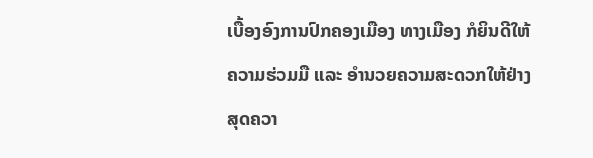ເບື້ອງອົງການປົກຄອງເມືອງ ທາງເມືອງ ກໍຍິນດີໃຫ້ຄວາມຮ່ວມມື ແລະ ອໍານວຍຄວາມສະດວກໃຫ້ຢ່າງສຸດຄວາ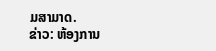ມສາມາດ.
ຂ່າວ: ຫ້ອງການ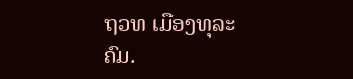ຖວທ ເມືອງທຸລະຄົມ.